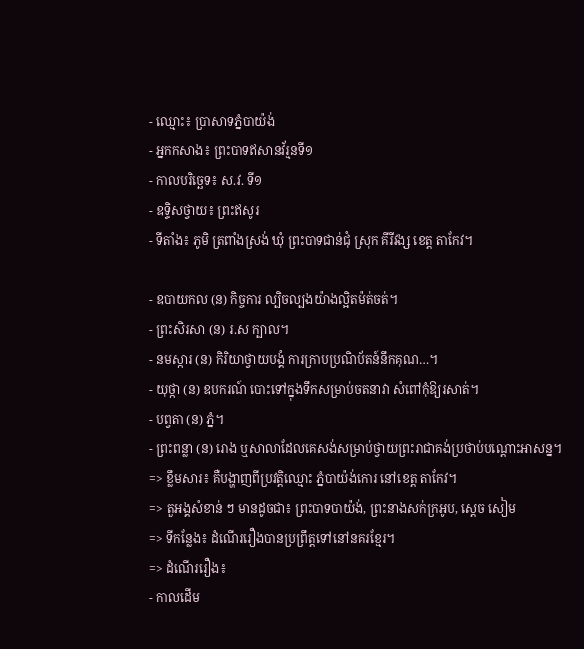- ឈ្មោះ៖ ប្រាសាទភ្នំបាយ៉ង់
- អ្នកកសាង៖ ព្រះបាទឥសានវ័រ្មនទី១
- កាលបរិច្ឆេទ៖ ស.វ. ទី១
- ឧទ្ទិសថ្វាយ៖ ព្រះឥសូរ
- ទីតាំង៖ ភូមិ ត្រពាំងស្រង់ ឃុំ ព្រះបាទជាន់ជុំ ស្រុក គីរីវង្ស ខេត្ត តាកែវ។

- ឧបាយកល (ន) កិច្ចការ ល្បិចល្បងយ៉ាងល្អិតម៉ត់ចត់។
- ព្រះសិរសា (ន) រ.ស ក្បាល។
- នមស្ការ (ន) កិរិយាថ្វាយបង្គំ ការក្រាបប្រណិប័តន៍នឹកគុណ…។
- យុថ្កា (ន) ឧបករណ៍ បោះទៅក្នុងទឹកសម្រាប់ចតនាវា សំពៅកុំឱ្យរសាត់។
- បព្វតា (ន) ភ្នំ។
- ព្រះពន្លា (ន) រោង ឬសាលាដែលគេសង់សម្រាប់ថ្វាយព្រះរាជាគង់ប្រថាប់បណ្តោះអាសន្ន។
=> ខ្លឹមសារ៖ គឺបង្ហាញពីប្រវត្តិឈ្មោះ ភ្នំបាយ៉ង់កោរ នៅខេត្ត តាកែវ។
=> តួអង្គសំខាន់ ៗ មានដូចជា៖ ព្រះបាទបាយ៉ង់, ព្រះនាងសក់ក្រអូប, សេ្តច សៀម
=> ទីកន្លែង៖ ដំណើររឿងបានប្រព្រឹត្តទៅនៅនគរខ្មែរ។
=> ដំណើររឿង៖
- កាលដើម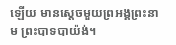ឡើយ មានស្តេចមួយព្រអង្គព្រះនាម ព្រះបាទបាយ៉ង់។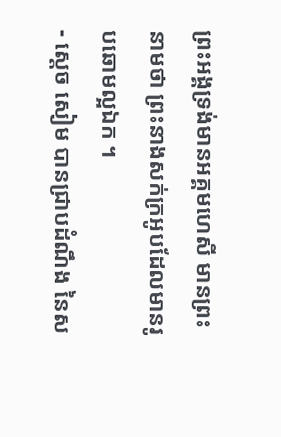ព្រះអង្គទ្រង់មានអគ្គមហេសី មានព្រះនាមថា ព្រះនាងសក់ក្រអូបដែលមានរូបឆោមល្អឯក ។
- សេ្តច សៀម បានជ្រាបដំណឹង នៃស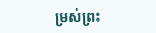ម្រស់ព្រះ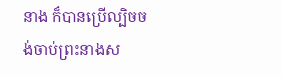នាង ក៏បានប្រើល្បិចចង់ចាប់ព្រះនាងស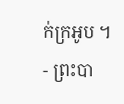ក់ក្រអូប ។
- ព្រះបា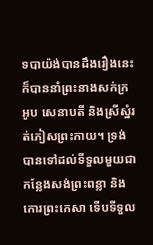ទបាយ៉ង់បានដឹងរឿងនេះ ក៏បាននាំព្រះនាងសក់ក្រអូប សេនាបតី និងស្រីស្នំរត់ភៀសព្រះកាយ។ ទ្រង់បានទៅដល់ទីទួលមួយជាកន្លែងសង់ព្រះពន្លា និងកោរព្រះកេសា ទើបទីទួល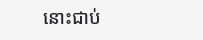នោះជាប់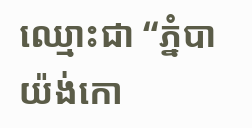ឈ្មោះជា “ភ្នំបាយ៉ង់កោ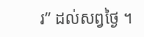រ” ដល់សព្វថ្ងៃ ។